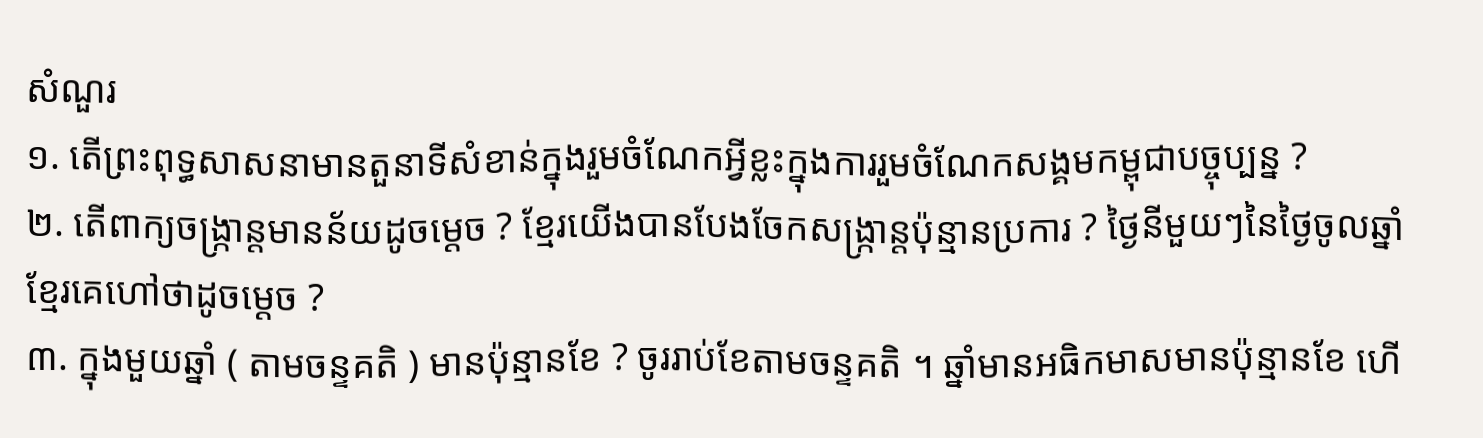សំណួរ
១. តើព្រះពុទ្ធសាសនាមានតួនាទីសំខាន់ក្នុងរួមចំណែកអ្វីខ្លះក្នុងការរួមចំណែកសង្គមកម្ពុជាបច្ចុប្បន្ន ?
២. តើពាក្យចង្រ្កាន្តមានន័យដូចម្ដេច ? ខ្មែរយើងបានបែងចែកសង្រ្កាន្តប៉ុន្មានប្រការ ? ថ្ងៃនីមួយៗនៃថ្ងៃចូលឆ្នាំខ្មែរគេហៅថាដូចម្ដេច ?
៣. ក្នុងមួយឆ្នាំ ( តាមចន្ទគតិ ) មានប៉ុន្មានខែ ? ចូររាប់ខែតាមចន្ទគតិ ។ ឆ្នាំមានអធិកមាសមានប៉ុន្មានខែ ហើ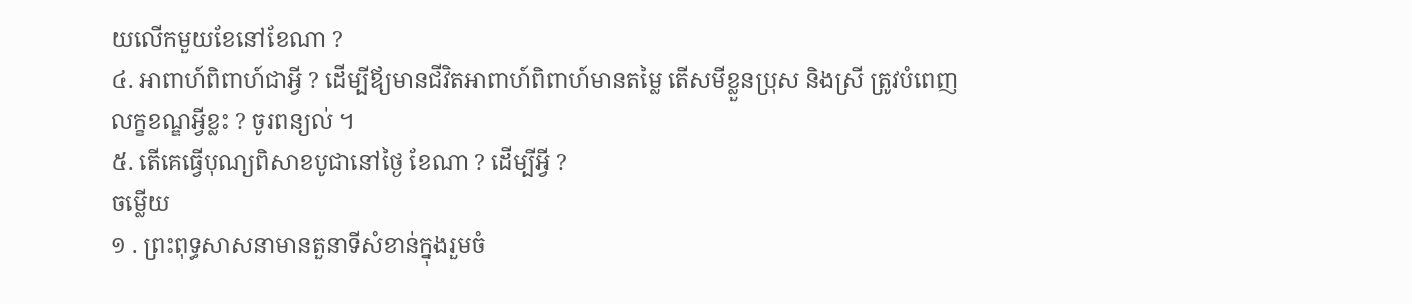យលើកមួយខែនៅខែណា ?
៤. អាពាហ៍ពិពាហ៍ជាអ្វី ? ដើម្បីឪ្យមានជីវិតអាពាហ៍ពិពាហ៍មានតម្លៃ តើសមីខ្លួនប្រុស និងស្រី ត្រូវបំពេញលក្ខខណ្ឌអ្វីខ្លះ ? ចូរពន្យល់ ។
៥. តើគេធ្វើបុណ្យពិសាខបូជានៅថ្ងៃ ខែណា ? ដើម្បីអ្វី ?
ចម្លើយ
១ . ព្រះពុទ្ធសាសនាមានតួនាទីសំខាន់ក្នុងរួមចំ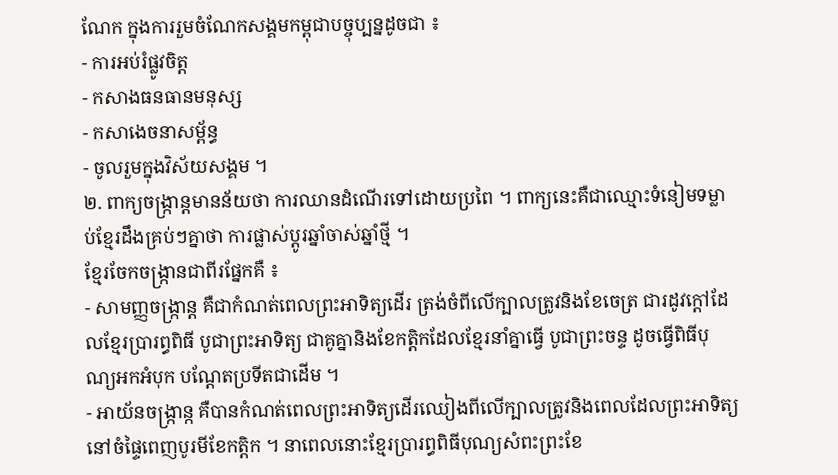ណែក ក្នុងការរួមចំណែកសង្គមកម្ពុជាបច្ចុប្បន្នដូចជា ៖
- ការអប់រំផ្លូវចិត្ត
- កសាងធនធានមនុស្ស
- កសាងេចនាសម្ព័ន្ធ
- ចូលរួមក្នុងវិស័យសង្គម ។
២. ពាក្យចង្រ្កាន្តមានន័យថា ការឈានដំណើរទៅដោយប្រពៃ ។ ពាក្យនេះគឺជាឈ្មោះទំនៀមទម្លាប់ខ្មែរដឹងគ្រប់ៗគ្នាថា ការផ្លាស់ប្ដូរឆ្នាំចាស់ឆ្នាំថ្មី ។
ខ្មែរចែកចង្រ្កានជាពីរផ្នែកគឺ ៖
- សាមញ្ញចង្រ្កាន្ដ គឺជាកំណត់ពេលព្រះអាទិត្យដើរ ត្រង់ចំពីលើក្បាលត្រូវនិងខែចេត្រ ជារដូវក្ដៅដែលខ្មែរប្រារព្ធពិធី បូជាព្រះអាទិត្យ ជាគូគ្នានិងខែកត្តិកដែលខ្មែរនាំគ្នាធ្វើ បូជាព្រះចន្ទ ដូចធ្វើពិធីបុណ្យអកអំបុក បណ្ដែតប្រទីតជាដើម ។
- អាយ័នចង្រ្កាន្ក គឺបានកំណត់ពេលព្រះអាទិត្យដើរឈៀងពីលើក្បាលត្រូវនិងពេលដែលព្រះអាទិត្យនៅចំផ្ទៃពេញបូរមីខែកត្តិក ។ នាពេលនោះខ្មែរប្រារព្ធពិធីបុណ្យសំពះព្រះខែ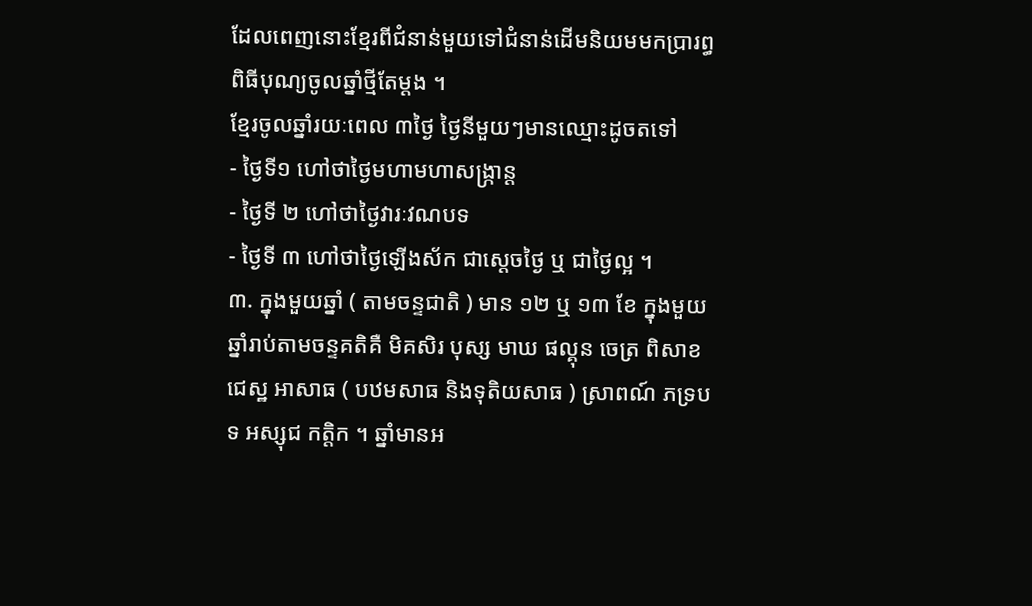ដែលពេញនោះខ្មែរពីជំនាន់មួយទៅជំនាន់ដើមនិយមមកប្រារព្ធពិធីបុណ្យចូលឆ្នាំថ្មីតែម្ដង ។
ខ្មែរចូលឆ្នាំរយៈពេល ៣ថ្ងៃ ថ្ងៃនីមួយៗមានឈ្មោះដូចតទៅ
- ថ្ងៃទី១ ហៅថាថ្ងៃមហាមហាសង្រ្កាន្ដ
- ថ្ងៃទី ២ ហៅថាថ្ងៃវារៈវណបទ
- ថ្ងៃទី ៣ ហៅថាថ្ងៃឡើងស័ក ជាសេ្ដចថ្ងៃ ឬ ជាថ្ងៃល្អ ។
៣. ក្នុងមួយឆ្នាំ ( តាមចន្ទជាតិ ) មាន ១២ ឬ ១៣ ខែ ក្នុងមួយឆ្នាំរាប់តាមចន្ទគតិគឺ មិគសិរ បុស្ស មាឃ ផល្គុន ចេត្រ ពិសាខ ជេស្ឋ អាសាធ ( បឋមសាធ និងទុតិយសាធ ) ស្រាពណ៍ ភទ្របទ អស្សុជ កត្តិក ។ ឆ្នាំមានអ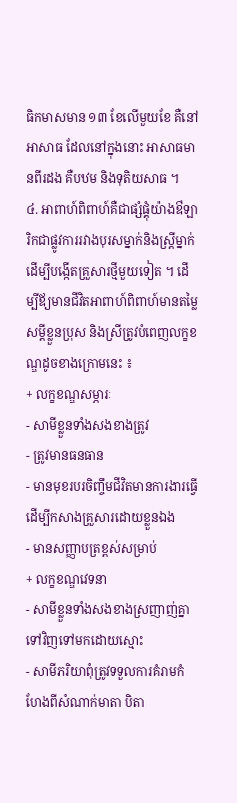ធិកមាសមាន ១៣ ខែលើមួយខែ គឺនៅអាសាធ ដែលនៅក្នុងនោះ អាសាធមានពីរដង គឺបឋម និងទុតិយសាធ ។
៤. អាពាហ៍ពិពាហ៍គឺជាផ្សំផ្គុំយ៉ាងឳឡារិកជាផ្លូវការរវាងបុរសម្នាក់និងស្រ្ដីម្នាក់ ដើម្បីបង្កើតគ្រួសារថ្មីមួយទៀត ។ ដើម្បីឪ្យមានជីវិតអាពាហ៍ពិពាហ៍មានតម្លៃ សម្ដីខ្លួនប្រុស និងស្រីត្រូវបំពេញលក្ខខណ្ឌដូចខាងក្រោមនេះ ៖
+ លក្ខខណ្ឌសម្ភារៈ
- សាមីខ្លួនទាំងសងខាងត្រូវ
- ត្រូវមានធនធាន
- មានមុខរបរចិញ្ចឹមជីវិតមានការងារធ្វើដើម្បីកសាងគ្រួសារដោយខ្លួនឯង
- មានសញ្ញាបត្រខ្ពស់សម្រាប់
+ លក្ខខណ្ឌវេទនា
- សាមីខ្លួនទាំងសងខាងស្រញាញ់គ្នាទៅវិញទៅមកដោយស្មោះ
- សាមីភរិយាពុំត្រូវទទួលការគំរាមកំហែងពីសំណាក់មាតា បិតា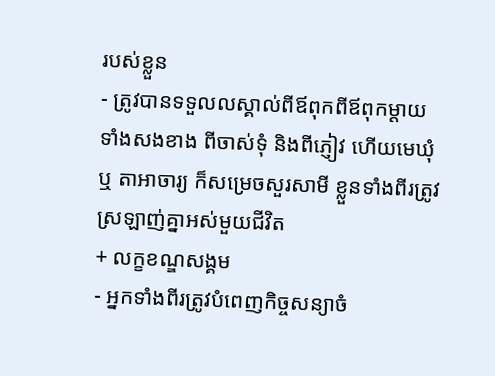របស់ខ្លួន
- ត្រូវបានទទួលលស្គាល់ពីឪពុកពីឪពុកម្ដាយទាំងសងខាង ពីចាស់ទុំ និងពីភ្ញៀវ ហើយមេឃុំ ឬ តាអាចារ្យ ក៏សម្រេចសួរសាមី ខ្លួនទាំងពីរត្រូវស្រឡាញ់គ្នាអស់មួយជីវិត
+ លក្ខខណ្ឌសង្គម
- អ្នកទាំងពីរត្រូវបំពេញកិច្ចសន្យាចំ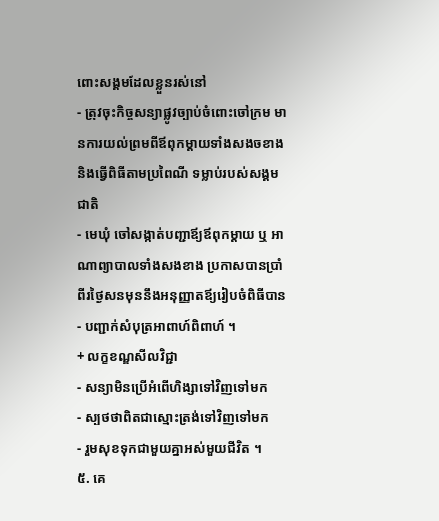ពោះសង្គមដែលខ្លួនរស់នៅ
- ត្រុវចុះកិច្ចសន្យាផ្លូវច្បាប់ចំពោះចៅក្រម មានការយល់ព្រមពីឪពុកម្ដាយទាំងសងចខាង និងធ្វើពិធីតាមប្រពៃណី ទម្លាប់របស់សង្គមជាតិ
- មេឃុំ ចៅសង្កាត់បញ្ជាឪ្យឪពុកម្ដាយ ឬ អាណាព្យាបាលទាំងសងខាង ប្រកាសបានប្រាំពីរថ្ងៃសនមុននឹងអនុញ្ញាតឪ្យរៀបចំពិធីបាន
- បញ្ជាក់សំបុត្រអាពាហ៍ពិពាហ៍ ។
+ លក្ខខណ្ឌសីលវិជ្ជា
- សន្យាមិនប្រើអំពើហិង្សាទៅវិញទៅមក
- ស្បថថាពិតជាស្មោះត្រង់ទៅវិញទៅមក
- រួមសុខទុកជាមួយគ្នាអស់មួយជីវិត ។
៥. គេ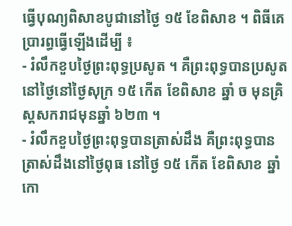ធ្វើបុណ្យពិសាខបូជានៅថ្ងៃ ១៥ ខែពិសាខ ។ ពិធីគេប្រារព្ធធ្វើឡើងដើម្បី ៖
- រំលឹកខួបថ្ងៃព្រះពុទ្ធប្រសូត ។ គឺព្រះពុទ្ធបានប្រសូតនៅថ្ងៃនៅថ្ងៃសុក្រ ១៥ កើត ខែពិសាខ ឆ្នាំ ច មុនគ្រិស្ដសករាជមុនឆ្នាំ ៦២៣ ។
- រំលឹកខួបថ្ងៃព្រះពុទ្ធបានត្រាស់ដឹង គឺព្រះពុទ្ធបានត្រាស់ដឹងនៅថ្ងៃពុធ នៅថ្ងៃ ១៥ កើត ខែពិសាខ ឆ្នាំ កោ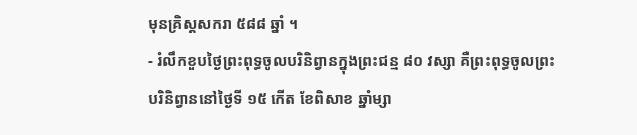មុនគ្រិស្ដសករា ៥៨៨ ឆ្នាំ ។
- រំលឹកខួបថ្ងៃព្រះពុទ្ធចូលបរិនិព្វានក្នុងព្រះជន្ម ៨០ វស្សា គឺព្រះពុទ្ធចូលព្រះបរិនិព្វាននៅថ្ងៃទី ១៥ កើត ខែពិសាខ ឆ្នាំម្សា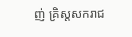ញ់ គ្រិស្តសករាជ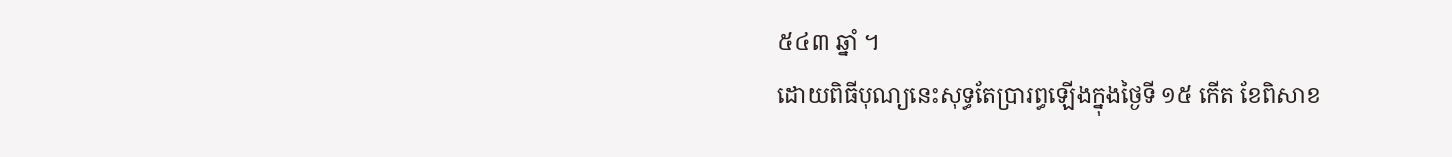៥៤៣ ឆ្នាំ ។
ដោយពិធីបុណ្យនេះសុទ្ធតែប្រារព្ធឡើងក្នុងថ្ងៃទី ១៥ កើត ខែពិសាខ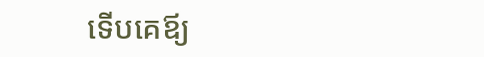ទើបគេឪ្យ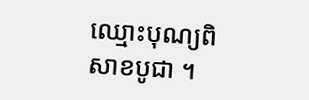ឈ្មោះបុណ្យពិសាខបូជា ។